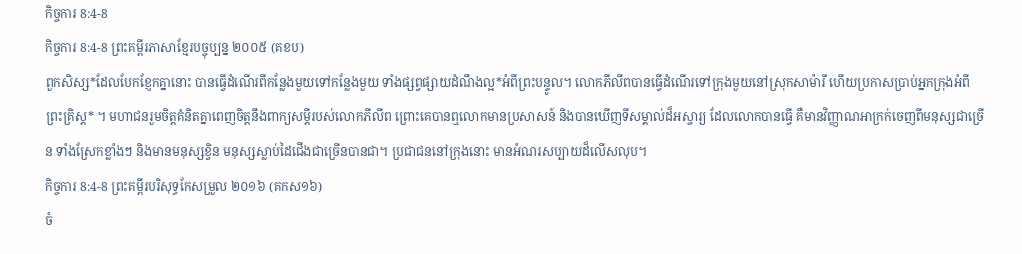កិច្ចការ 8:4-8
កិច្ចការ 8:4-8 ព្រះគម្ពីរភាសាខ្មែរបច្ចុប្បន្ន ២០០៥ (គខប)
ពួកសិស្ស*ដែលបែកខ្ញែកគ្នានោះ បានធ្វើដំណើរពីកន្លែងមួយទៅកន្លែងមួយ ទាំងផ្សព្វផ្សាយដំណឹងល្អ*អំពីព្រះបន្ទូល។ លោកភីលីពបានធ្វើដំណើរទៅក្រុងមួយនៅស្រុកសាម៉ារី ហើយប្រកាសប្រាប់អ្នកក្រុងអំពីព្រះគ្រិស្ត* ។ មហាជនរួមចិត្តគំនិតគ្នាពេញចិត្តនឹងពាក្យសម្ដីរបស់លោកភីលីព ព្រោះគេបានឮលោកមានប្រសាសន៍ និងបានឃើញទីសម្គាល់ដ៏អស្ចារ្យ ដែលលោកបានធ្វើ គឺមានវិញ្ញាណអាក្រក់ចេញពីមនុស្សជាច្រើន ទាំងស្រែកខ្លាំងៗ និងមានមនុស្សខ្វិន មនុស្សស្លាប់ដៃជើងជាច្រើនបានជា។ ប្រជាជននៅក្រុងនោះ មានអំណរសប្បាយដ៏លើសលុប។
កិច្ចការ 8:4-8 ព្រះគម្ពីរបរិសុទ្ធកែសម្រួល ២០១៦ (គកស១៦)
ចំ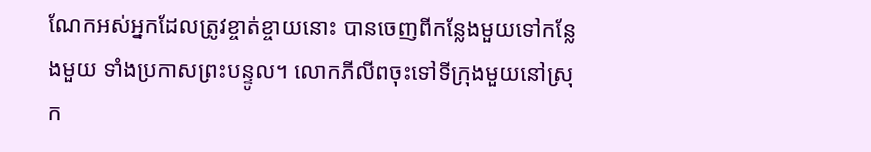ណែកអស់អ្នកដែលត្រូវខ្ចាត់ខ្ចាយនោះ បានចេញពីកន្លែងមួយទៅកន្លែងមួយ ទាំងប្រកាសព្រះបន្ទូល។ លោកភីលីពចុះទៅទីក្រុងមួយនៅស្រុក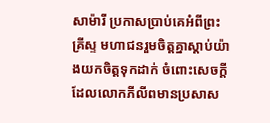សាម៉ារី ប្រកាសប្រាប់គេអំពីព្រះគ្រីស្ទ មហាជនរួមចិត្តគ្នាស្តាប់យ៉ាងយកចិត្តទុកដាក់ ចំពោះសេចក្ដីដែលលោកភីលីពមានប្រសាស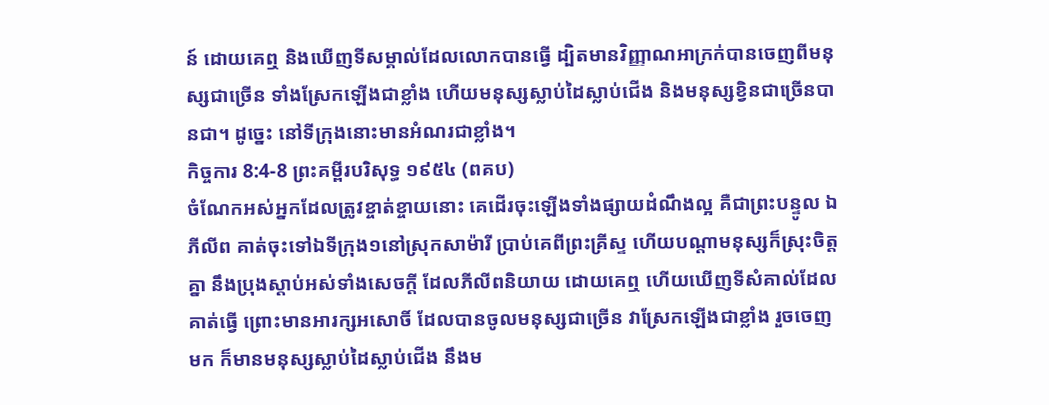ន៍ ដោយគេឮ និងឃើញទីសម្គាល់ដែលលោកបានធ្វើ ដ្បិតមានវិញ្ញាណអាក្រក់បានចេញពីមនុស្សជាច្រើន ទាំងស្រែកឡើងជាខ្លាំង ហើយមនុស្សស្លាប់ដៃស្លាប់ជើង និងមនុស្សខ្វិនជាច្រើនបានជា។ ដូច្នេះ នៅទីក្រុងនោះមានអំណរជាខ្លាំង។
កិច្ចការ 8:4-8 ព្រះគម្ពីរបរិសុទ្ធ ១៩៥៤ (ពគប)
ចំណែកអស់អ្នកដែលត្រូវខ្ចាត់ខ្ចាយនោះ គេដើរចុះឡើងទាំងផ្សាយដំណឹងល្អ គឺជាព្រះបន្ទូល ឯភីលីព គាត់ចុះទៅឯទីក្រុង១នៅស្រុកសាម៉ារី ប្រាប់គេពីព្រះគ្រីស្ទ ហើយបណ្តាមនុស្សក៏ស្រុះចិត្តគ្នា នឹងប្រុងស្តាប់អស់ទាំងសេចក្ដី ដែលភីលីពនិយាយ ដោយគេឮ ហើយឃើញទីសំគាល់ដែលគាត់ធ្វើ ព្រោះមានអារក្សអសោចិ៍ ដែលបានចូលមនុស្សជាច្រើន វាស្រែកឡើងជាខ្លាំង រួចចេញមក ក៏មានមនុស្សស្លាប់ដៃស្លាប់ជើង នឹងម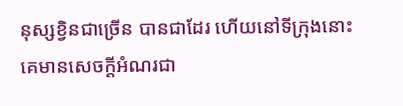នុស្សខ្វិនជាច្រើន បានជាដែរ ហើយនៅទីក្រុងនោះ គេមានសេចក្ដីអំណរជា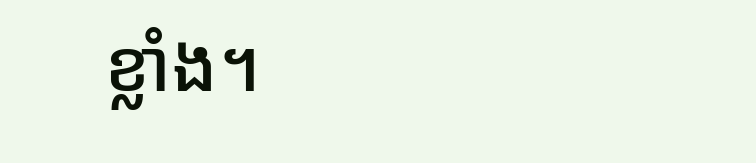ខ្លាំង។